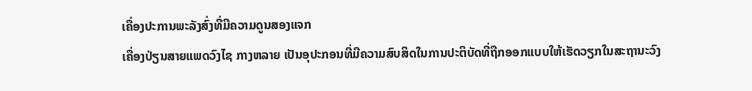ເຄື່ອງປະການພະລັງສົ່ງທີ່ມີຄວາມດູນສອງແຈກ
ເຄື່ອງປ່ຽນສາຍແພດວົງໄຊ ກາງຫລາຍ ເປັນອຸປະກອນທີ່ມີຄວາມສົບສິດໃນການປະຕິບັດທີ່ຖືກອອກແບບໃຫ້ເຮັດວຽກໃນສະຖານະວົງ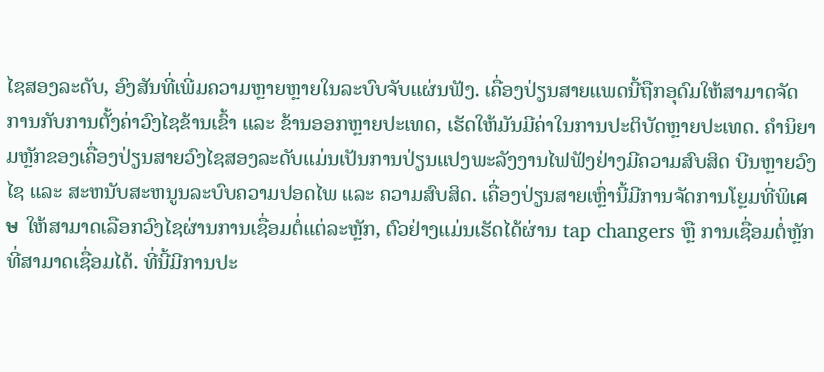ໄຊສອງລະດັບ, ອົງສັນທີ່ເພີ່ມຄວາມຫຼາຍຫຼາຍໃນລະບົບຈັບແຜ່ນຟັງ. ເຄື່ອງປ່ຽນສາຍແພດນີ້ຖືກອຸດົມໃຫ້ສາມາດຈັດການກັບການຕັ້ງຄ່າວົງໄຊຂ້ານເຂົ້າ ແລະ ຂ້ານອອກຫຼາຍປະເທດ, ເຮັດໃຫ້ມັນມີຄ່າໃນການປະຕິບັດຫຼາຍປະເທດ. ຄຳນິຍາມຫຼັກຂອງເຄື່ອງປ່ຽນສາຍວົງໄຊສອງລະດັບແມ່ນເປັນການປ່ຽນແປງພະລັງງານໄຟຟັງຢ່າງມີຄວາມສົບສິດ ບີນຫຼາຍວົງໄຊ ແລະ ສະຫນັບສະຫນູນລະບົບຄວາມປອດໄພ ແລະ ຄວາມສົບສິດ. ເຄື່ອງປ່ຽນສາຍເຫຼົ່ານີ້ມີການຈັດການໂຍຼມທີ່ພິเศษ ໃຫ້ສາມາດເລືອກວົງໄຊຜ່ານການເຊື່ອມຕໍ່ແຕ່ລະຫຼັກ, ຕົວຢ່າງແມ່ນເຮັດໄດ້ຜ່ານ tap changers ຫຼື ການເຊື່ອມຕໍ່ຫຼັກທີ່ສາມາດເຊື່ອມໄດ້. ທີ່ນີ້ມີການປະ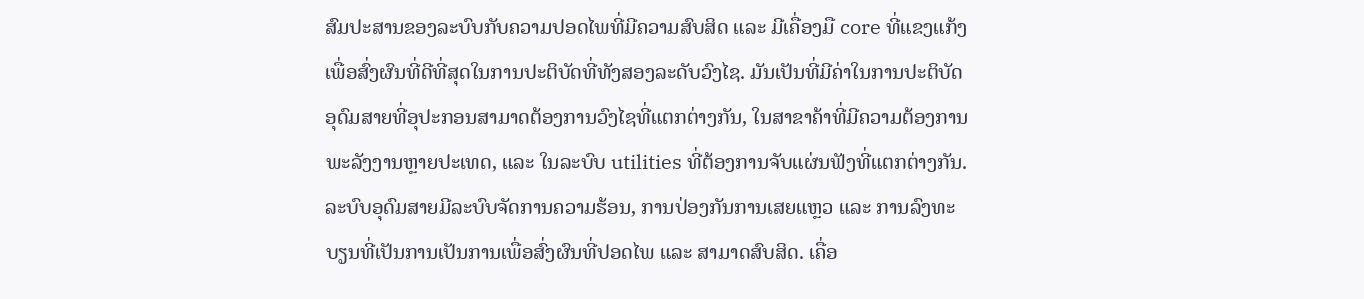ສົມປະສານຂອງລະບົບກັບຄວາມປອດໄພທີ່ມີຄວາມສົບສິດ ແລະ ມີເຄື່ອງມື core ທີ່ແຂງແກ້ງ ເພື່ອສົ່ງຜົນທີ່ດີທີ່ສຸດໃນການປະຕິບັດທີ່ທັງສອງລະດັບວົງໄຊ. ມັນເປັນທີ່ມີຄ່າໃນການປະຕິບັດອຸດົມສາຍທີ່ອຸປະກອນສາມາດຕ້ອງການວົງໄຊທີ່ແຕກຕ່າງກັນ, ໃນສາຂາຄ້າທີ່ມີຄວາມຕ້ອງການພະລັງງານຫຼາຍປະເທດ, ແລະ ໃນລະບົບ utilities ທີ່ຕ້ອງການຈັບແຜ່ນຟັງທີ່ແຕກຕ່າງກັນ. ລະບົບອຸດົມສາຍມີລະບົບຈັດການຄວາມຮ້ອນ, ການປ່ອງກັນການເສຍແຫຼວ ແລະ ການລົງທະບຽນທີ່ເປັນການເປັນການເພື່ອສົ່ງຜົນທີ່ປອດໄພ ແລະ ສາມາດສົບສິດ. ເຄື່ອ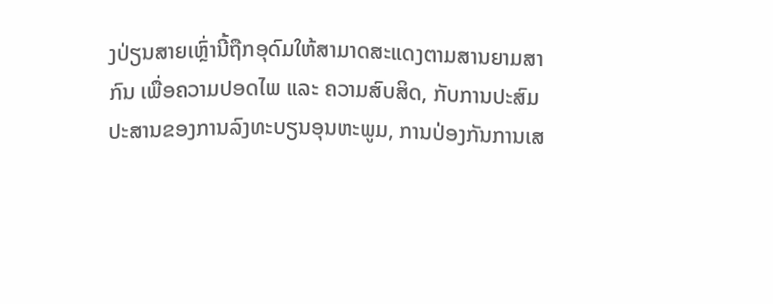ງປ່ຽນສາຍເຫຼົ່ານີ້ຖືກອຸດົມໃຫ້ສາມາດສະແດງຕາມສານຍາມສາກົນ ເພື່ອຄວາມປອດໄພ ແລະ ຄວາມສົບສິດ, ກັບການປະສົມປະສານຂອງການລົງທະບຽນອຸນຫະພູມ, ການປ່ອງກັນການເສ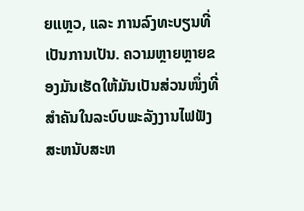ຍແຫຼວ, ແລະ ການລົງທະບຽນທີ່ເປັນການເປັນ. ຄວາມຫຼາຍຫຼາຍຂອງມັນເຮັດໃຫ້ມັນເປັນສ່ວນໜຶ່ງທີ່ສຳຄັນໃນລະບົບພະລັງງານໄຟຟັງສະຫນັບສະຫ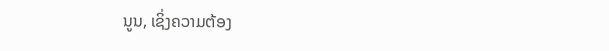ນູນ, ເຊິ່ງຄວາມຕ້ອງ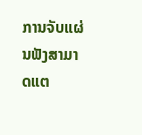ການຈັບແຜ່ນຟັງສາມາດແຕ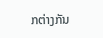ກຕ່າງກັນ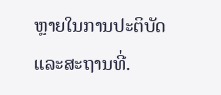ຫຼາຍໃນການປະຕິບັດແລະສະຖານທີ່.